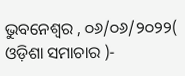ଭୁବନେଶ୍ୱର , ୦୬/୦୬/୨୦୨୨( ଓଡ଼ିଶା ସମାଚାର )-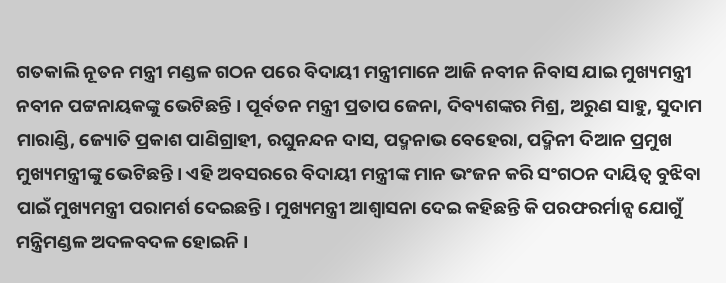ଗତକାଲି ନୂତନ ମନ୍ତ୍ରୀ ମଣ୍ଡଳ ଗଠନ ପରେ ବିଦାୟୀ ମନ୍ତ୍ରୀମାନେ ଆଜି ନବୀନ ନିବାସ ଯାଇ ମୁଖ୍ୟମନ୍ତ୍ରୀ ନବୀନ ପଟ୍ଟନାୟକଙ୍କୁ ଭେଟିଛନ୍ତି । ପୂର୍ବତନ ମନ୍ତ୍ରୀ ପ୍ରତାପ ଜେନା, ଦିବ୍ୟଶଙ୍କର ମିଶ୍ର, ଅରୁଣ ସାହୁ, ସୁଦାମ ମାରାଣ୍ଡି, ଜ୍ୟୋତି ପ୍ରକାଶ ପାଣିଗ୍ରାହୀ, ରଘୁନନ୍ଦନ ଦାସ, ପଦ୍ମନାଭ ବେହେରା, ପଦ୍ମିନୀ ଦିଆନ ପ୍ରମୁଖ ମୁଖ୍ୟମନ୍ତ୍ରୀଙ୍କୁ ଭେଟିଛନ୍ତି । ଏହି ଅବସରରେ ବିଦାୟୀ ମନ୍ତ୍ରୀଙ୍କ ମାନ ଭଂଜନ କରି ସଂଗଠନ ଦାୟିତ୍ୱ ବୁଝିବା ପାଇଁ ମୁଖ୍ୟମନ୍ତ୍ରୀ ପରାମର୍ଶ ଦେଇଛନ୍ତି। ମୁଖ୍ୟମନ୍ତ୍ରୀ ଆଶ୍ୱାସନା ଦେଇ କହିଛନ୍ତି କି ପରଫରର୍ମାନ୍ସ ଯୋଗୁଁ ମନ୍ତ୍ରିମଣ୍ଡଳ ଅଦଳବଦଳ ହୋଇନି ।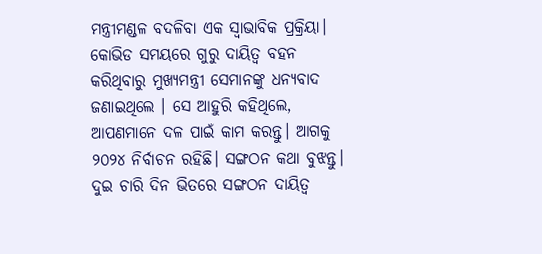ମନ୍ତ୍ରୀମଣ୍ଡଳ ବଦଳିବା ଏକ ସ୍ୱାଭାବିକ ପ୍ରକ୍ରିୟା। କୋଭିଡ ସମୟରେ ଗୁରୁ ଦାୟିତ୍ୱ ବହନ କରିଥିବାରୁ ମୁଖ୍ୟମନ୍ତ୍ରୀ ସେମାନଙ୍କୁ ଧନ୍ୟବାଦ ଜଣାଇଥିଲେ । ସେ ଆହୁରି କହିଥିଲେ, ଆପଣମାନେ ଦଳ ପାଇଁ କାମ କରନ୍ତୁ। ଆଗକୁ ୨୦୨୪ ନିର୍ବାଚନ ରହିଛି। ସଙ୍ଗଠନ କଥା ବୁଝନ୍ତୁ। ଦୁଇ ଚାରି ଦିନ ଭିତରେ ସଙ୍ଗଠନ ଦାୟିତ୍ୱ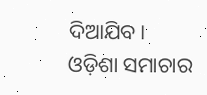ଦିଆଯିବ। ଓଡ଼ିଶା ସମାଚାର